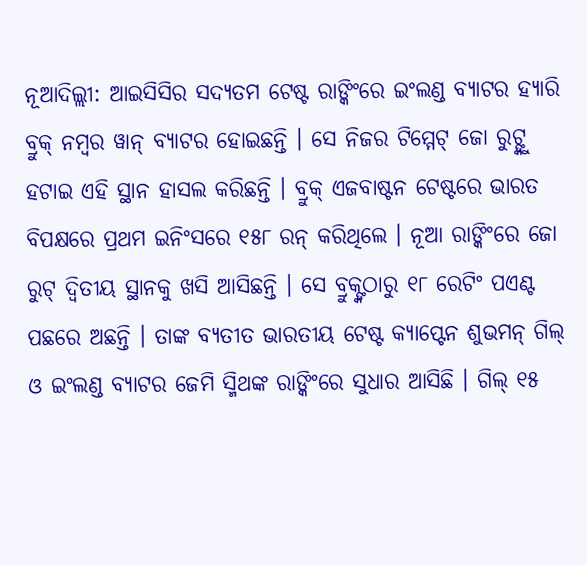ନୂଆଦିଲ୍ଲୀ: ଆଇସିସିର ସଦ୍ୟତମ ଟେଷ୍ଟ ରାଙ୍କିଂରେ ଇଂଲଣ୍ଡ ବ୍ୟାଟର ହ୍ୟାରି ବ୍ରୁକ୍ ନମ୍ୱର ୱାନ୍ ବ୍ୟାଟର ହୋଇଛନ୍ତି । ସେ ନିଜର ଟିମ୍ମେଟ୍ ଜୋ ରୁଟ୍ଙ୍କୁ ହଟାଇ ଏହି ସ୍ଥାନ ହାସଲ କରିଛନ୍ତି । ବ୍ରୁକ୍ ଏଜବାଷ୍ଟନ ଟେଷ୍ଟରେ ଭାରତ ବିପକ୍ଷରେ ପ୍ରଥମ ଇନିଂସରେ ୧୫୮ ରନ୍ କରିଥିଲେ । ନୂଆ ରାଙ୍କିଂରେ ଜୋ ରୁଟ୍ ଦ୍ୱିତୀୟ ସ୍ଥାନକୁ ଖସି ଆସିଛନ୍ତି । ସେ ବ୍ରୁକ୍ଙ୍କଠାରୁ ୧୮ ରେଟିଂ ପଏଣ୍ଟ ପଛରେ ଅଛନ୍ତି । ତାଙ୍କ ବ୍ୟତୀତ ଭାରତୀୟ ଟେଷ୍ଟ କ୍ୟାପ୍ଟେନ ଶୁଭମନ୍ ଗିଲ୍ ଓ ଇଂଲଣ୍ଡ ବ୍ୟାଟର ଜେମି ସ୍ମିଥଙ୍କ ରାଙ୍କିଂରେ ସୁଧାର ଆସିଛି । ଗିଲ୍ ୧୫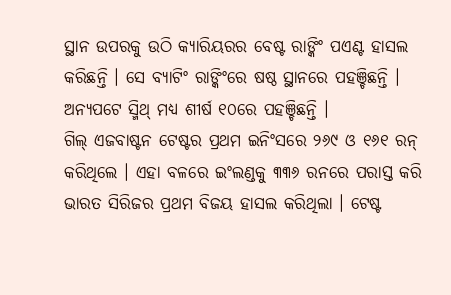ସ୍ଥାନ ଉପରକୁ ଉଠି କ୍ୟାରିୟରର ବେଷ୍ଟ ରାଙ୍କିଂ ପଏଣ୍ଟ ହାସଲ କରିଛନ୍ତି । ସେ ବ୍ୟାଟିଂ ରାଙ୍କିଂରେ ଷଷ୍ଠ ସ୍ଥାନରେ ପହଞ୍ଚିଛନ୍ତି । ଅନ୍ୟପଟେ ସ୍ମିଥ୍ ମଧ୍ୟ ଶୀର୍ଷ ୧୦ରେ ପହଞ୍ଚିଛନ୍ତି ।
ଗିଲ୍ ଏଜବାଷ୍ଟନ ଟେଷ୍ଟର ପ୍ରଥମ ଇନିଂସରେ ୨୬୯ ଓ ୧୬୧ ରନ୍ କରିଥିଲେ । ଏହା ବଳରେ ଇଂଲଣ୍ଡକୁ ୩୩୬ ରନରେ ପରାସ୍ତ କରି ଭାରତ ସିରିଜର ପ୍ରଥମ ବିଜୟ ହାସଲ କରିଥିଲା । ଟେଷ୍ଟ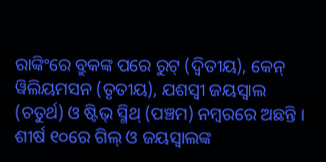ରାଙ୍କିଂରେ ବ୍ରୁକଙ୍କ ପରେ ରୁଟ୍ (ଦ୍ୱିତୀୟ), କେନ୍ ୱିଲିୟମସନ (ତୃତୀୟ), ଯଶସ୍ୱୀ ଜୟସ୍ୱାଲ (ଚତୁର୍ଥ) ଓ ଷ୍ଟିଭ୍ ସ୍ମିଥ୍ (ପଞ୍ଚମ) ନମ୍ୱରରେ ଅଛନ୍ତି । ଶୀର୍ଷ ୧୦ରେ ଗିଲ୍ ଓ ଜୟସ୍ୱାଲଙ୍କ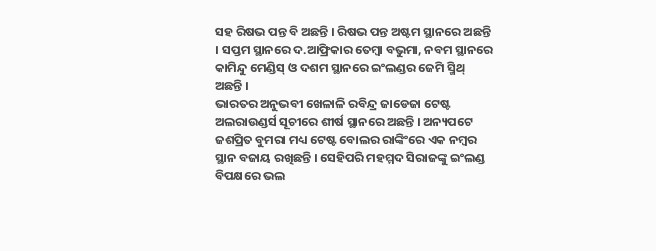ସହ ରିଷଭ ପନ୍ତ ବି ଅଛନ୍ତି । ରିଷଭ ପନ୍ତ ଅଷ୍ଟମ ସ୍ଥାନରେ ଅଛନ୍ତି । ସପ୍ତମ ସ୍ଥାନରେ ଦ.ଆଫ୍ରିକାର ତେମ୍ୱା ବଭୁମା, ନବମ ସ୍ଥାନରେ କାମିନ୍ଦୁ ମେଣ୍ଡିସ୍ ଓ ଦଶମ ସ୍ଥାନରେ ଇଂଲଣ୍ଡର ଜେମି ସ୍ମିଥ୍ ଅଛନ୍ତି ।
ଭାରତର ଅନୁଭବୀ ଖେଳାଳି ରବିନ୍ଦ୍ର ଜାଡେଜା ଟେଷ୍ଟ ଅଲରାଉଣ୍ଡର୍ସ ସୂଚୀରେ ଶୀର୍ଷ ସ୍ଥାନରେ ଅଛନ୍ତି । ଅନ୍ୟପଟେ ଜଶପ୍ରିତ ବୁମରା ମଧ୍ୟ ଟେଷ୍ଟ ବୋଲର ରାଙ୍କିଂରେ ଏକ ନମ୍ୱର ସ୍ଥାନ ବଜାୟ ରଖିଛନ୍ତି । ସେହିପରି ମହମ୍ମଦ ସିରାଜଙ୍କୁ ଇଂଲଣ୍ଡ ବିପକ୍ଷରେ ଭଲ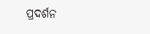ପ୍ରଦର୍ଶନ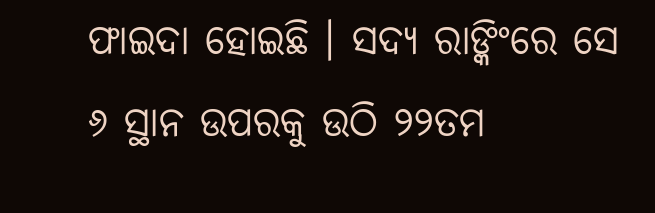ଫାଇଦା ହୋଇଛି । ସଦ୍ୟ ରାଙ୍କିଂରେ ସେ ୬ ସ୍ଥାନ ଉପରକୁ ଉଠି ୨୨ତମ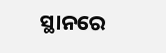ସ୍ଥାନରେ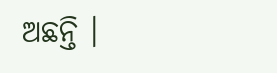ଅଛନ୍ତି ।